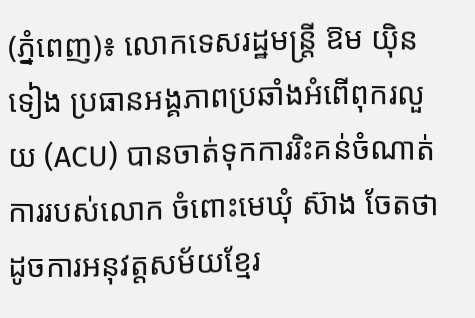(ភ្នំពេញ)៖ លោកទេសរដ្ឋមន្រ្តី ឱម យ៉ិនទៀង ប្រធានអង្គភាពប្រឆាំងអំពើពុករលួយ (ACU) បានចាត់ទុកការរិះគន់ចំណាត់ការរបស់លោក ចំពោះមេឃុំ ស៊ាង ចែតថាដូចការអនុវត្តសម័យខ្មែរ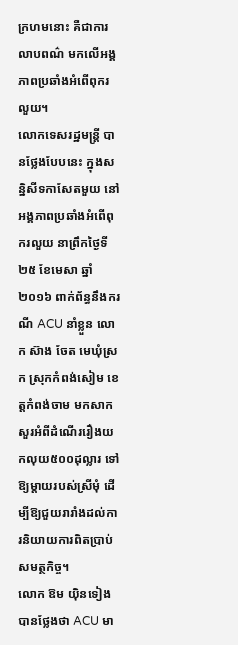ក្រហមនោះ គឺជាការលាបពណ៌ មកលើអង្គភាពប្រឆាំងអំពើពុករលួយ។
លោកទេសរដ្ឋមន្រ្តី បានថ្លែងបែបនេះ ក្នុងសន្និសីទកាសែតមួយ នៅអង្គភាពប្រឆាំងអំពើពុករលួយ នាព្រឹកថ្ងៃទី២៥ ខែមេសា ឆ្នាំ២០១៦ ពាក់ព័ន្ធនឹងករណី ACU នាំខ្លួន លោក ស៊ាង ចែត មេឃុំស្រក ស្រុកកំពង់សៀម ខេត្តកំពង់ចាម មកសាកសួរអំពីដំណើររឿងយកលុយ៥០០ដុល្លារ ទៅឱ្យម្តាយរបស់ស្រីមុំ ដើម្បីឱ្យជួយរារាំងដល់ការនិយាយការពិតប្រាប់សមត្ថកិច្ច។
លោក ឱម យ៉ិនទៀង បានថ្លែងថា ACU មា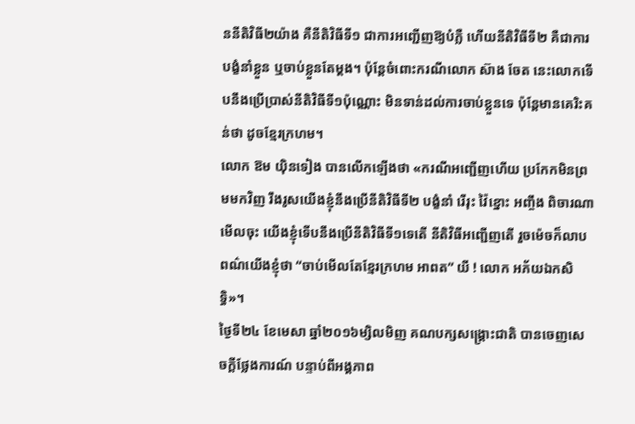ននីតិវិធី២យ៉ាង គឺនីតិវិធីទី១ ជាការអញ្ជើញឱ្យបំភ្លឺ ហើយនីតិវិធីទី២ គឺជាការបង្ខំនាំខ្លួន ឬចាប់ខ្លួនតែម្តង។ ប៉ុន្តែចំពោះករណីលោក ស៊ាង ចែត នេះលោកទើបនឹងប្រើប្រាស់នីតិវិធីទី១ប៉ុណ្ណោះ មិនទាន់ដល់ការចាប់ខ្លួនទេ ប៉ុន្តែមានគេរិះគន់ថា ដូចខ្មែរក្រហម។
លោក ឱម យ៉ិនទៀង បានលើកឡើងថា «ករណីអញ្ជើញហើយ ប្រកែកមិនព្រមមកវិញ រឹងរូសយើងខ្ញុំនឹងប្រើនីតិវិធីទី២ បង្ខំនាំ រើរុះ វ៉ៃខ្នោះ អញ្ចឹង ពិចារណាមើលចុះ យើងខ្ញុំទើបនឹងប្រើនីតិវិធីទី១ទេតើ នីតិវិធីអញ្ជើញតើ រួចម៉េចក៏លាបពណ៌យើងខ្ញុំថា “ចាប់មើលតែខ្មែរក្រហម អាពត” យី ! លោក អភ័យឯកសិទ្ធិ»។
ថ្ងៃទី២៤ ខែមេសា ឆ្នាំ២០១៦ម្សិលមិញ គណបក្សសង្រ្គោះជាតិ បានចេញសេចក្តីថ្លែងការណ៍ បន្ទាប់ពីអង្គភាព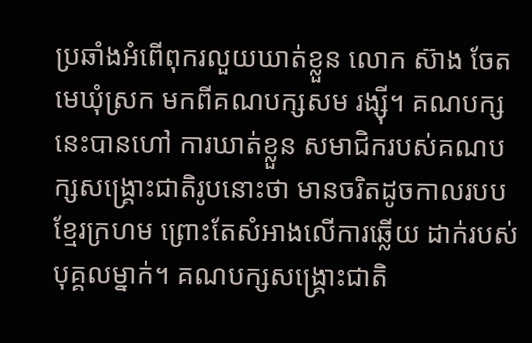ប្រឆាំងអំពើពុករលួយឃាត់ខ្លួន លោក ស៊ាង ចែត មេឃុំស្រក មកពីគណបក្សសម រង្ស៊ី។ គណបក្សនេះបានហៅ ការឃាត់ខ្លួន សមាជិករបស់គណបក្សសង្រ្គោះជាតិរូបនោះថា មានចរិតដូចកាលរបបខ្មែរក្រហម ព្រោះតែសំអាងលើការឆ្លើយ ដាក់របស់បុគ្គលម្នាក់។ គណបក្សសង្រ្គោះជាតិ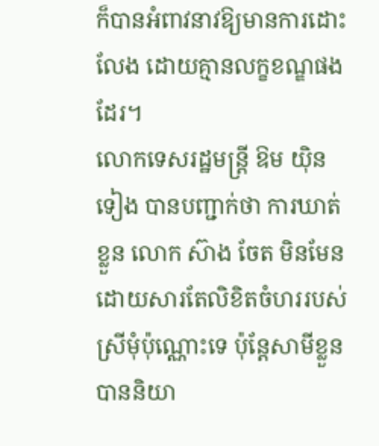ក៏បានអំពាវនាវឱ្យមានការដោះលែង ដោយគ្មានលក្ខខណ្ឌផងដែរ។
លោកទេសរដ្ឋមន្រ្តី ឱម យ៉ិនទៀង បានបញ្ជាក់ថា ការឃាត់ខ្លួន លោក ស៊ាង ចែត មិនមែនដោយសារតែលិខិតចំហររបស់ស្រីមុំប៉ុណ្ណោះទេ ប៉ុន្តែសាមីខ្លួនបាននិយា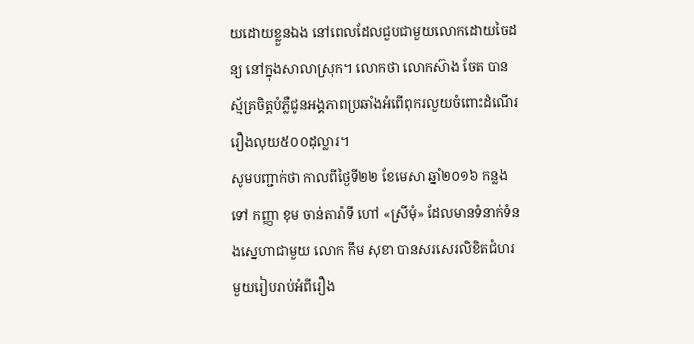យដោយខ្លួនឯង នៅពេលដែលជួបជាមួយលោកដោយចៃដន្យ នៅក្នុងសាលាស្រុក។ លោកថា លោកស៊ាង ចែត បានស្ម័គ្រចិត្តបំភ្លឺជូនអង្គភាពប្រឆាំងអំពើពុករលួយចំពោះដំណើររឿងលុយ៥០០ដុល្លារ។
សូមបញ្ជាក់ថា កាលពីថ្ងៃទី២២ ខែមេសា ឆ្នាំ២០១៦ កន្លងទៅ កញ្ញា ខុម ចាន់តារ៉ាទី ហៅ «ស្រីមុំ» ដែលមានទំនាក់ទំនងស្នេហាជាមួយ លោក កឹម សុខា បានសរសេរលិខិតជំហរមួយរៀបរាប់អំពីរឿង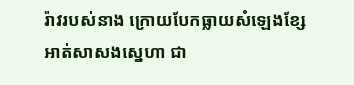រ៉ាវរបស់នាង ក្រោយបែកធ្លាយសំឡេងខ្សែអាត់សាសងស្នេហា ជា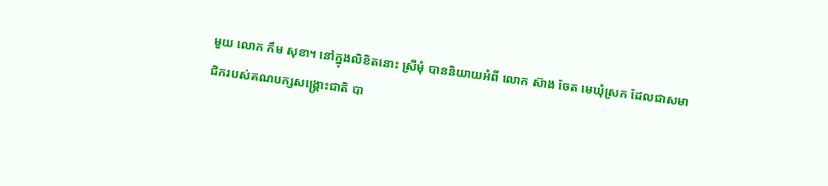មួយ លោក កឹម សុខា។ នៅក្នុងលិខិតនោះ ស្រីមុំ បាននិយាយអំពី លោក ស៊ាង ចែត មេឃុំស្រក ដែលជាសមាជិករបស់គណបក្សសង្រ្គោះជាតិ បា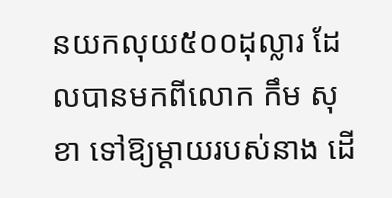នយកលុយ៥០០ដុល្លារ ដែលបានមកពីលោក កឹម សុខា ទៅឱ្យម្តាយរបស់នាង ដើ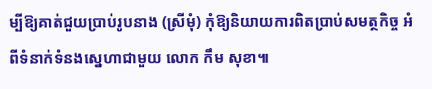ម្បីឱ្យគាត់ជួយប្រាប់រូបនាង (ស្រីមុំ) កុំឱ្យនិយាយការពិតប្រាប់សមត្ថកិច្ច អំពីទំនាក់ទំនងស្នេហាជាមួយ លោក កឹម សុខា៕